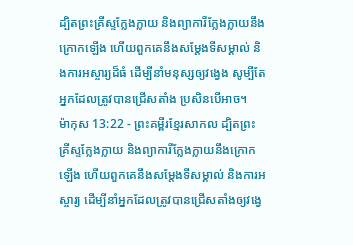ដ្បិតព្រះគ្រីស្ទក្លែងក្លាយ និងព្យាការីក្លែងក្លាយនឹងក្រោកឡើង ហើយពួកគេនឹងសម្ដែងទីសម្គាល់ និងការអស្ចារ្យដ៏ធំ ដើម្បីនាំមនុស្សឲ្យវង្វេង សូម្បីតែអ្នកដែលត្រូវបានជ្រើសតាំង ប្រសិនបើអាច។
ម៉ាកុស 13:22 - ព្រះគម្ពីរខ្មែរសាកល ដ្បិតព្រះគ្រីស្ទក្លែងក្លាយ និងព្យាការីក្លែងក្លាយនឹងក្រោកឡើង ហើយពួកគេនឹងសម្ដែងទីសម្គាល់ និងការអស្ចារ្យ ដើម្បីនាំអ្នកដែលត្រូវបានជ្រើសតាំងឲ្យវង្វេ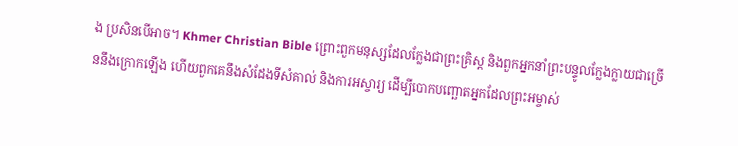ង ប្រសិនបើអាច។ Khmer Christian Bible ព្រោះពួកមនុស្សដែលក្លែងជាព្រះគ្រិស្ដ និងពួកអ្នកនាំព្រះបន្ទូលក្លែងក្លាយជាច្រើននឹងក្រោកឡើង ហើយពួកគេនឹងសំដែងទីសំគាល់ និងការអស្ចារ្យ ដើម្បីបោកបញ្ឆោតអ្នកដែលព្រះអម្ចាស់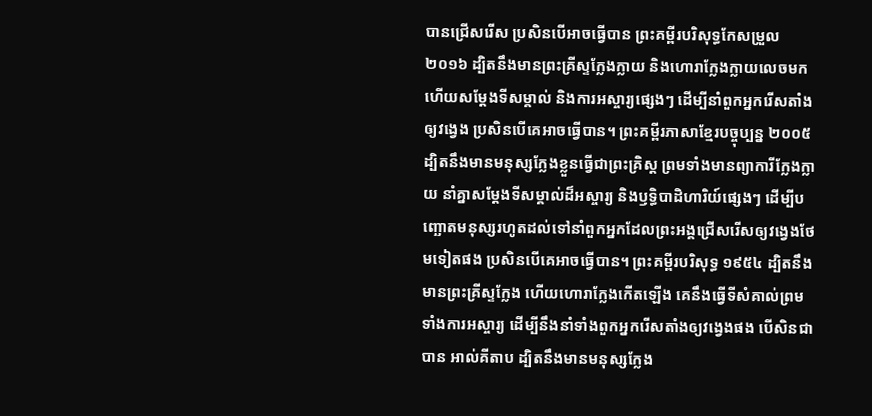បានជ្រើសរើស ប្រសិនបើអាចធ្វើបាន ព្រះគម្ពីរបរិសុទ្ធកែសម្រួល ២០១៦ ដ្បិតនឹងមានព្រះគ្រីស្ទក្លែងក្លាយ និងហោរាក្លែងក្លាយលេចមក ហើយសម្តែងទីសម្គាល់ និងការអស្ចារ្យផេ្សងៗ ដើម្បីនាំពួកអ្នករើសតាំងឲ្យវង្វេង ប្រសិនបើគេអាចធ្វើបាន។ ព្រះគម្ពីរភាសាខ្មែរបច្ចុប្បន្ន ២០០៥ ដ្បិតនឹងមានមនុស្សក្លែងខ្លួនធ្វើជាព្រះគ្រិស្ត ព្រមទាំងមានព្យាការីក្លែងក្លាយ នាំគ្នាសម្តែងទីសម្គាល់ដ៏អស្ចារ្យ និងឫទ្ធិបាដិហារិយ៍ផ្សេងៗ ដើម្បីបញ្ឆោតមនុស្សរហូតដល់ទៅនាំពួកអ្នកដែលព្រះអង្គជ្រើសរើសឲ្យវង្វេងថែមទៀតផង ប្រសិនបើគេអាចធ្វើបាន។ ព្រះគម្ពីរបរិសុទ្ធ ១៩៥៤ ដ្បិតនឹងមានព្រះគ្រីស្ទក្លែង ហើយហោរាក្លែងកើតឡើង គេនឹងធ្វើទីសំគាល់ព្រមទាំងការអស្ចារ្យ ដើម្បីនឹងនាំទាំងពួកអ្នករើសតាំងឲ្យវង្វេងផង បើសិនជាបាន អាល់គីតាប ដ្បិតនឹងមានមនុស្សក្លែង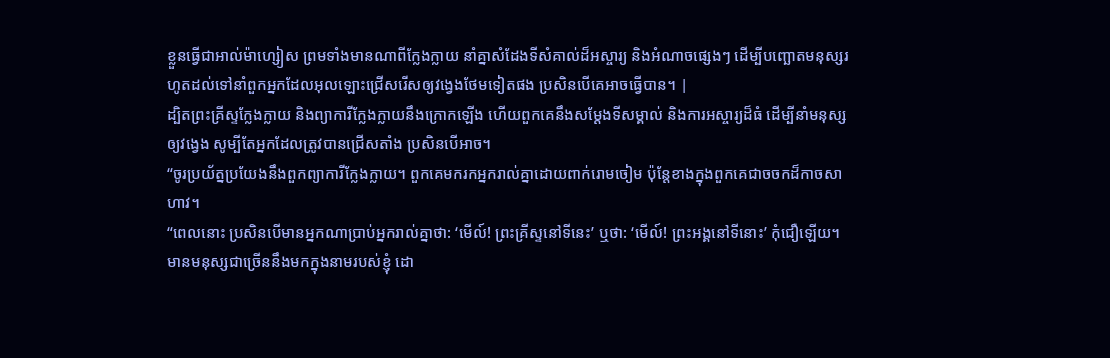ខ្លួនធ្វើជាអាល់ម៉ាហ្សៀស ព្រមទាំងមានណាពីក្លែងក្លាយ នាំគ្នាសំដែងទីសំគាល់ដ៏អស្ចារ្យ និងអំណាចផ្សេងៗ ដើម្បីបញ្ឆោតមនុស្សរហូតដល់ទៅនាំពួកអ្នកដែលអុលឡោះជ្រើសរើសឲ្យវង្វេងថែមទៀតផង ប្រសិនបើគេអាចធ្វើបាន។ |
ដ្បិតព្រះគ្រីស្ទក្លែងក្លាយ និងព្យាការីក្លែងក្លាយនឹងក្រោកឡើង ហើយពួកគេនឹងសម្ដែងទីសម្គាល់ និងការអស្ចារ្យដ៏ធំ ដើម្បីនាំមនុស្សឲ្យវង្វេង សូម្បីតែអ្នកដែលត្រូវបានជ្រើសតាំង ប្រសិនបើអាច។
“ចូរប្រយ័ត្នប្រយែងនឹងពួកព្យាការីក្លែងក្លាយ។ ពួកគេមករកអ្នករាល់គ្នាដោយពាក់រោមចៀម ប៉ុន្តែខាងក្នុងពួកគេជាចចកដ៏កាចសាហាវ។
“ពេលនោះ ប្រសិនបើមានអ្នកណាប្រាប់អ្នករាល់គ្នាថា: ‘មើល៍! ព្រះគ្រីស្ទនៅទីនេះ’ ឬថា: ‘មើល៍! ព្រះអង្គនៅទីនោះ’ កុំជឿឡើយ។
មានមនុស្សជាច្រើននឹងមកក្នុងនាមរបស់ខ្ញុំ ដោ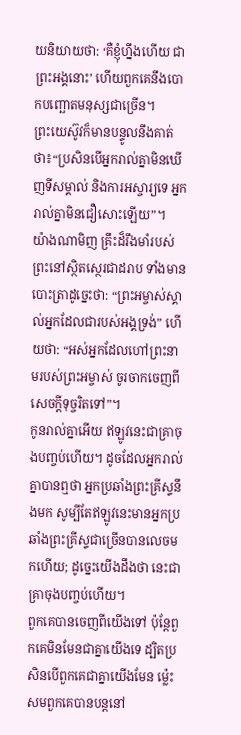យនិយាយថា: ‘គឺខ្ញុំហ្នឹងហើយ ជាព្រះអង្គនោះ’ ហើយពួកគេនឹងបោកបញ្ឆោតមនុស្សជាច្រើន។
ព្រះយេស៊ូវក៏មានបន្ទូលនឹងគាត់ថា៖“ប្រសិនបើអ្នករាល់គ្នាមិនឃើញទីសម្គាល់ និងការអស្ចារ្យទេ អ្នករាល់គ្នាមិនជឿសោះឡើយ”។
យ៉ាងណាមិញ គ្រឹះដ៏រឹងមាំរបស់ព្រះនៅស្ថិតស្ថេរជាដរាប ទាំងមានបោះត្រាដូច្នេះថា: “ព្រះអម្ចាស់ស្គាល់អ្នកដែលជារបស់អង្គទ្រង់” ហើយថា: “អស់អ្នកដែលហៅព្រះនាមរបស់ព្រះអម្ចាស់ ចូរចាកចេញពីសេចក្ដីទុច្ចរិតទៅ”។
កូនរាល់គ្នាអើយ ឥឡូវនេះជាគ្រាចុងបញ្ចប់ហើយ។ ដូចដែលអ្នករាល់គ្នាបានឮថា អ្នកប្រឆាំងព្រះគ្រីស្ទនឹងមក សូម្បីតែឥឡូវនេះមានអ្នកប្រឆាំងព្រះគ្រីស្ទជាច្រើនបានលេចមកហើយ; ដូច្នេះយើងដឹងថា នេះជាគ្រាចុងបញ្ចប់ហើយ។
ពួកគេបានចេញពីយើងទៅ ប៉ុន្តែពួកគេមិនមែនជាគ្នាយើងទេ ដ្បិតប្រសិនបើពួកគេជាគ្នាយើងមែន ម្ល៉េះសមពួកគេបានបន្តនៅ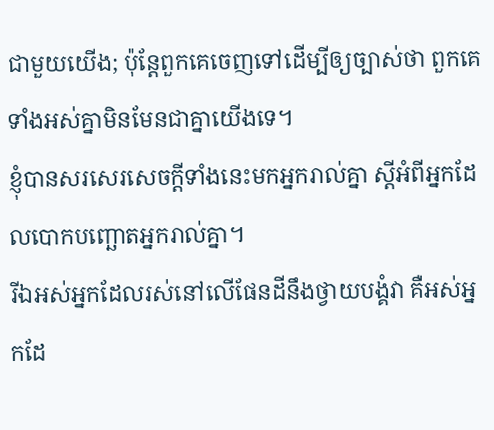ជាមួយយើង; ប៉ុន្តែពួកគេចេញទៅដើម្បីឲ្យច្បាស់ថា ពួកគេទាំងអស់គ្នាមិនមែនជាគ្នាយើងទេ។
ខ្ញុំបានសរសេរសេចក្ដីទាំងនេះមកអ្នករាល់គ្នា ស្ដីអំពីអ្នកដែលបោកបញ្ឆោតអ្នករាល់គ្នា។
រីឯអស់អ្នកដែលរស់នៅលើផែនដីនឹងថ្វាយបង្គំវា គឺអស់អ្នកដែ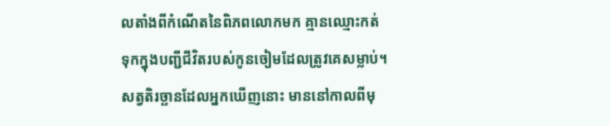លតាំងពីកំណើតនៃពិភពលោកមក គ្មានឈ្មោះកត់ទុកក្នុងបញ្ជីជីវិតរបស់កូនចៀមដែលត្រូវគេសម្លាប់។
សត្វតិរច្ឆានដែលអ្នកឃើញនោះ មាននៅកាលពីមុ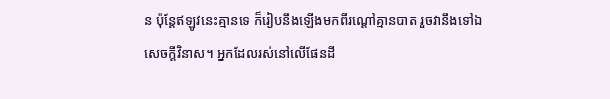ន ប៉ុន្តែឥឡូវនេះគ្មានទេ ក៏រៀបនឹងឡើងមកពីរណ្ដៅគ្មានបាត រួចវានឹងទៅឯសេចក្ដីវិនាស។ អ្នកដែលរស់នៅលើផែនដី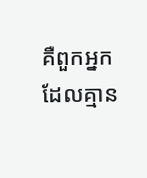គឺពួកអ្នកដែលគ្មាន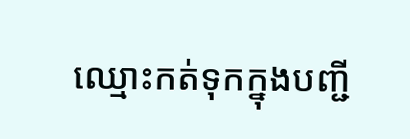ឈ្មោះកត់ទុកក្នុងបញ្ជី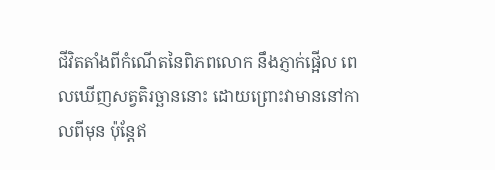ជីវិតតាំងពីកំណើតនៃពិភពលោក នឹងភ្ញាក់ផ្អើល ពេលឃើញសត្វតិរច្ឆាននោះ ដោយព្រោះវាមាននៅកាលពីមុន ប៉ុន្តែឥ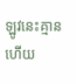ឡូវនេះគ្មាន ហើយ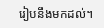រៀបនឹងមកដល់។